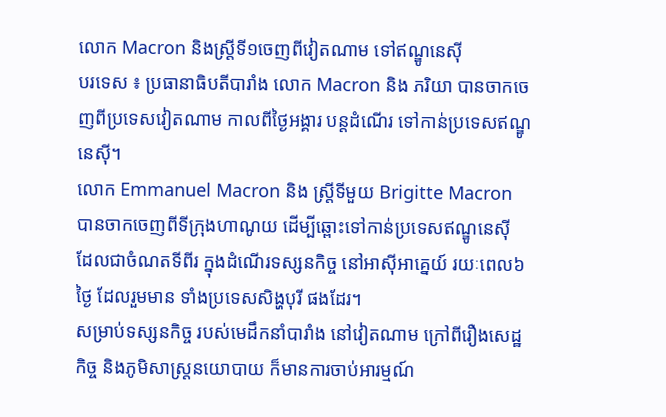លោក Macron និងស្ត្រីទី១ចេញពីវៀតណាម ទៅឥណ្ឌូនេស៊ី
បរទេស ៖ ប្រធានាធិបតីបារាំង លោក Macron និង ភរិយា បានចាកចេញពីប្រទេសវៀតណាម កាលពីថ្ងៃអង្គារ បន្តដំណើរ ទៅកាន់ប្រទេសឥណ្ឌូនេស៊ី។
លោក Emmanuel Macron និង ស្ត្រីទីមួយ Brigitte Macron បានចាកចេញពីទីក្រុងហាណូយ ដើម្បីឆ្ពោះទៅកាន់ប្រទេសឥណ្ឌូនេស៊ី ដែលជាចំណតទីពីរ ក្នុងដំណើរទស្សនកិច្ច នៅអាស៊ីអាគ្នេយ៍ រយៈពេល៦ថ្ងៃ ដែលរួមមាន ទាំងប្រទេសសិង្ហបុរី ផងដែរ។
សម្រាប់ទស្សនកិច្ច របស់មេដឹកនាំបារាំង នៅវៀតណាម ក្រៅពីរឿងសេដ្ឋកិច្ច និងភូមិសាស្ត្រនយោបាយ ក៏មានការចាប់អារម្មណ៍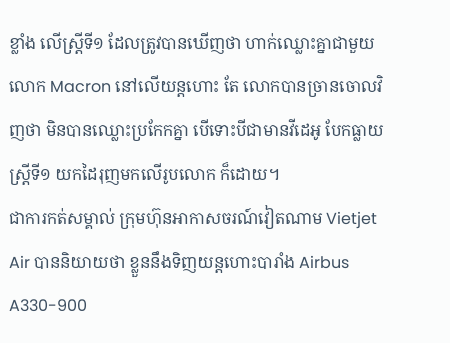ខ្លាំង លើស្ត្រីទី១ ដែលត្រូវបានឃើញថា ហាក់ឈ្លោះគ្នាជាមួយលោក Macron នៅលើយន្តហោះ តែ លោកបានច្រានចោលវិញថា មិនបានឈ្លោះប្រកែកគ្នា បើទោះបីជាមានវីដេអូ បែកធ្លាយស្ត្រីទី១ យកដៃរុញមកលើរូបលោក ក៏ដោយ។
ជាការកត់សម្គាល់ ក្រុមហ៊ុនអាកាសចរណ៍វៀតណាម Vietjet Air បាននិយាយថា ខ្លួននឹងទិញយន្តហោះបារាំង Airbus A330-900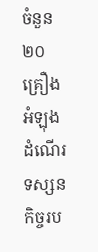ចំនួន២០គ្រឿង អំឡុងដំណើរទស្សនកិច្ចរប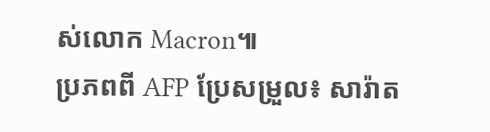ស់លោក Macron៕
ប្រភពពី AFP ប្រែសម្រួល៖ សារ៉ាត